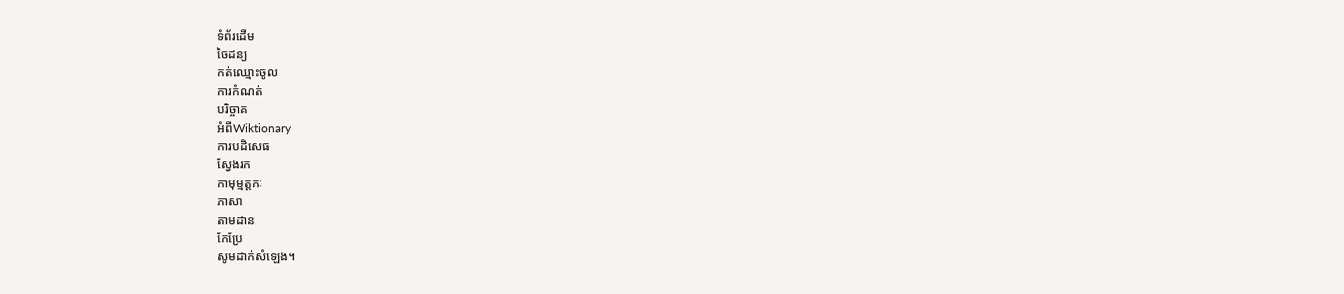ទំព័រដើម
ចៃដន្យ
កត់ឈ្មោះចូល
ការកំណត់
បរិច្ចាគ
អំពីWiktionary
ការបដិសេធ
ស្វែងរក
កាមុម្មត្តកៈ
ភាសា
តាមដាន
កែប្រែ
សូមដាក់សំឡេង។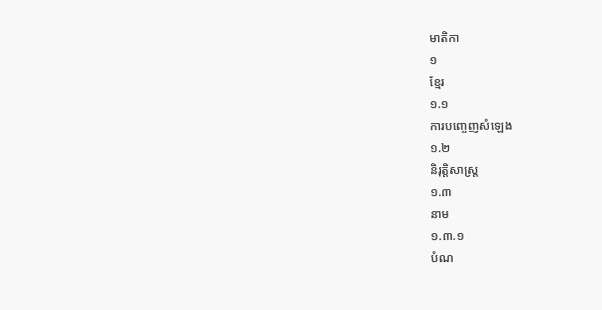មាតិកា
១
ខ្មែរ
១.១
ការបញ្ចេញសំឡេង
១.២
និរុត្តិសាស្ត្រ
១.៣
នាម
១.៣.១
បំណ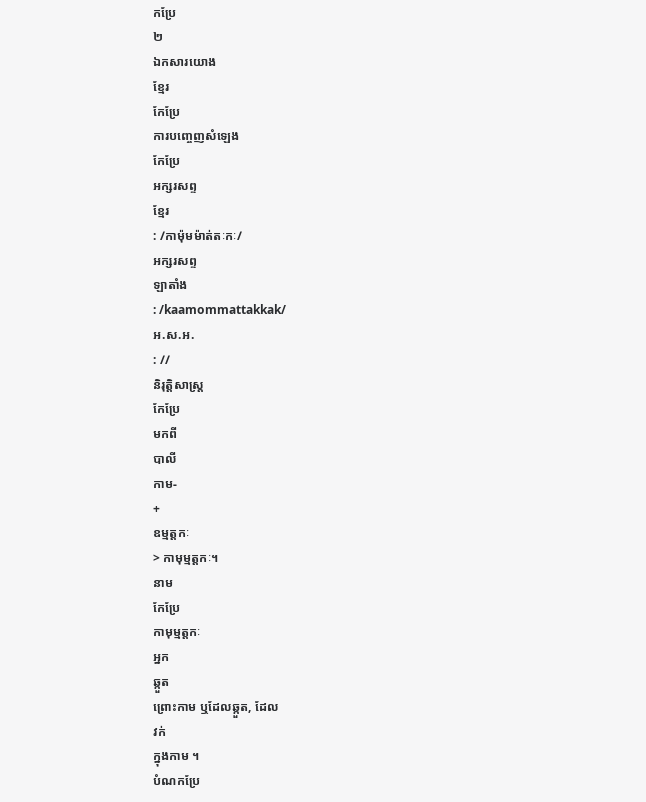កប្រែ
២
ឯកសារយោង
ខ្មែរ
កែប្រែ
ការបញ្ចេញសំឡេង
កែប្រែ
អក្សរសព្ទ
ខ្មែរ
: /កាម៉ុមម៉ាត់តៈកៈ/
អក្សរសព្ទ
ឡាតាំង
: /kaamommattakkak/
អ.ស.អ.
: //
និរុត្តិសាស្ត្រ
កែប្រែ
មកពី
បាលី
កាម-
+
ឧម្មត្តកៈ
> កាមុម្មត្តកៈ។
នាម
កែប្រែ
កាមុម្មត្តកៈ
អ្នក
ឆ្កួត
ព្រោះកាម ឬដែលឆ្កួត, ដែល
វក់
ក្នុងកាម ។
បំណកប្រែ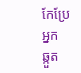កែប្រែ
អ្នក
ឆ្កួត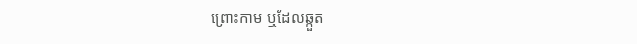ព្រោះកាម ឬដែលឆ្កួត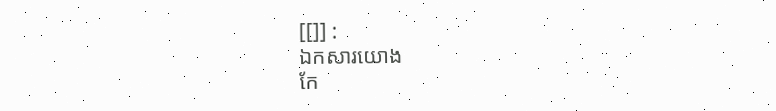[[]] :
ឯកសារយោង
កែ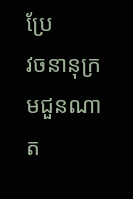ប្រែ
វចនានុក្រមជួនណាត